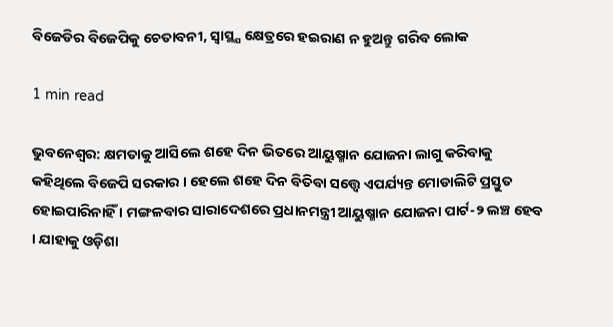ବିଜେଡିର ବିଜେପିକୁ ଚେତାବନୀ, ସ୍ବାସ୍ଥ୍ଯ କ୍ଷେତ୍ରରେ ହଇରାଣ ନ ହୁଅନ୍ତୁ ଗରିବ ଲୋକ

1 min read

ଭୁବନେଶ୍ୱର: କ୍ଷମତାକୁ ଆସିଲେ ଶହେ ଦିନ ଭିତରେ ଆୟୁଷ୍ମାନ ଯୋଜନା ଲାଗୁ କରିବାକୁ କହିଥିଲେ ବିଜେପି ସରକାର । ହେଲେ ଶହେ ଦିନ ବିତିବା ସତ୍ତ୍ବେ ଏପର୍ଯ୍ୟନ୍ତ ମୋଡାଲିଟି ପ୍ରସ୍ତୁତ ହୋଇପାରିନାହିଁ । ମଙ୍ଗଳବାର ସାରାଦେଶରେ ପ୍ରଧାନମନ୍ତ୍ରୀ ଆୟୁଷ୍ମାନ ଯୋଜନା ପାର୍ଟ-୨ ଲଞ୍ଚ ହେବ । ଯାହାକୁ ଓଡ଼ିଶା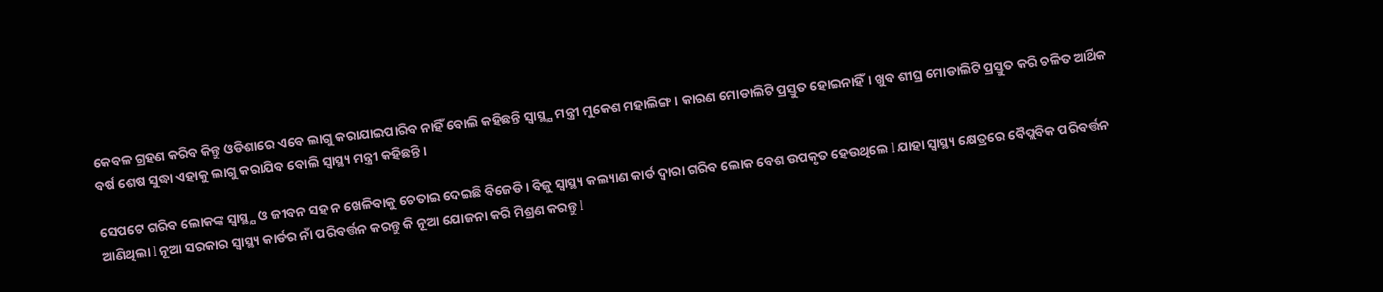କେବଳ ଗ୍ରହଣ କରିବ କିନ୍ତୁ ଓଡିଶାରେ ଏବେ ଲାଗୁ କରାଯାଇପାରିବ ନାହିଁ ବୋଲି କହିଛନ୍ତି ସ୍ବାସ୍ଥ୍ଯ ମନ୍ତ୍ରୀ ମୁକେଶ ମହାଲିଙ୍ଗ। କାରଣ ମୋଡାଲିଟି ପ୍ରସ୍ତୁତ ହୋଇନାହିଁ। ଖୁବ ଶୀଘ୍ର ମୋଡାଲିଟି ପ୍ରସ୍ତୁତ କରି ଚଳିତ ଆର୍ଥିକ ବର୍ଷ ଶେଷ ସୁଦ୍ଧା ଏହାକୁ ଲାଗୁ କରାଯିବ ବୋଲି ସ୍ଵାସ୍ଥ୍ୟ ମନ୍ତ୍ରୀ କହିଛନ୍ତି ।

ସେପଟେ ଗରିବ ଲୋକଙ୍କ ସ୍ବାସ୍ଥ୍ଯ ଓ ଜୀବନ ସହ ନ ଖେଳିବାକୁ ଚେତାଇ ଦେଇଛି ବିଜେଡି । ବିଜୁ ସ୍ଵାସ୍ଥ୍ୟ କଲ୍ୟାଣ କାର୍ଡ ଦ୍ବାରା ଗରିବ ଲୋକ ବେଶ ଉପକୃତ ହେଉଥିଲେ l ଯାହା ସ୍ଵାସ୍ଥ୍ୟ କ୍ଷେତ୍ରରେ ବୈପ୍ଲବିକ ପରିବର୍ତ୍ତନ ଆଣିଥିଲା l ନୂଆ ସରକାର ସ୍ଵାସ୍ଥ୍ୟ କାର୍ଡର ନାଁ ପରିବର୍ତ୍ତନ କରନ୍ତୁ କି ନୂଆ ଯୋଜନା କରି ମିଶ୍ରଣ କରନ୍ତୁ l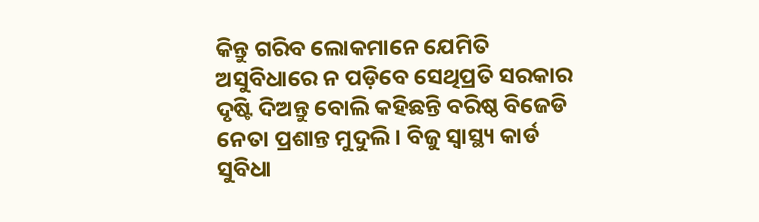କିନ୍ତୁ ଗରିବ ଲୋକମାନେ ଯେମିତି ଅସୁବିଧାରେ ନ ପଡ଼ିବେ ସେଥିପ୍ରତି ସରକାର ଦୃଷ୍ଟି ଦିଅନ୍ତୁ ବୋଲି କହିଛନ୍ତି ବରିଷ୍ଠ ବିଜେଡି ନେତା ପ୍ରଶାନ୍ତ ମୁଦୁଲି। ବିଜୁ ସ୍ୱାସ୍ଥ୍ୟ କାର୍ଡ ସୁବିଧା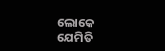ଲୋକେ ଯେମିତି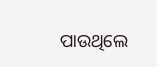ପାଉଥିଲେ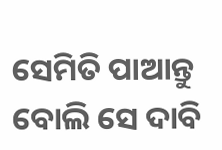ସେମିତି ପାଆନ୍ତୁ ବୋଲି ସେ ଦାବି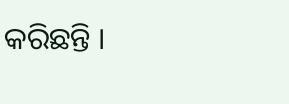କରିଛନ୍ତି ।